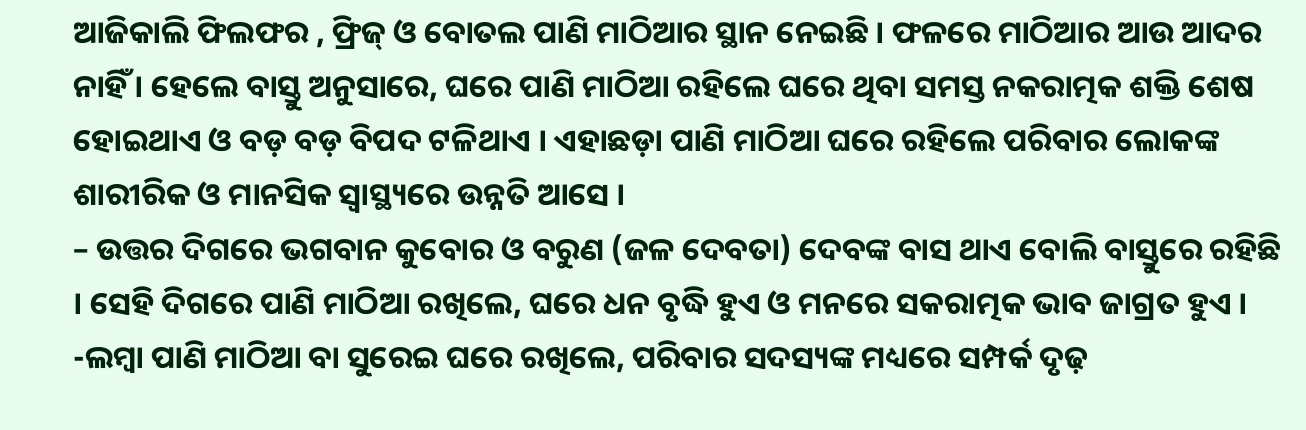ଆଜିକାଲି ଫିଲଫର , ଫ୍ରିଜ୍ ଓ ବୋତଲ ପାଣି ମାଠିଆର ସ୍ଥାନ ନେଇଛି । ଫଳରେ ମାଠିଆର ଆଉ ଆଦର ନାହିଁ । ହେଲେ ବାସ୍ତୁ ଅନୁସାରେ, ଘରେ ପାଣି ମାଠିଆ ରହିଲେ ଘରେ ଥିବା ସମସ୍ତ ନକରାତ୍ମକ ଶକ୍ତି ଶେଷ ହୋଇଥାଏ ଓ ବଡ଼ ବଡ଼ ବିପଦ ଟଳିଥାଏ । ଏହାଛଡ଼ା ପାଣି ମାଠିଆ ଘରେ ରହିଲେ ପରିବାର ଲୋକଙ୍କ ଶାରୀରିକ ଓ ମାନସିକ ସ୍ୱାସ୍ଥ୍ୟରେ ଉନ୍ନତି ଆସେ ।
– ଉତ୍ତର ଦିଗରେ ଭଗବାନ କୁବୋର ଓ ବରୁଣ (ଜଳ ଦେବତା) ଦେବଙ୍କ ବାସ ଥାଏ ବୋଲି ବାସ୍ତୁରେ ରହିଛି । ସେହି ଦିଗରେ ପାଣି ମାଠିଆ ରଖିଲେ, ଘରେ ଧନ ବୃଦ୍ଧି ହୁଏ ଓ ମନରେ ସକରାତ୍ମକ ଭାବ ଜାଗ୍ରତ ହୁଏ ।
-ଲମ୍ବା ପାଣି ମାଠିଆ ବା ସୁରେଇ ଘରେ ରଖିଲେ, ପରିବାର ସଦସ୍ୟଙ୍କ ମଧ୍ୟରେ ସମ୍ପର୍କ ଦୃଢ଼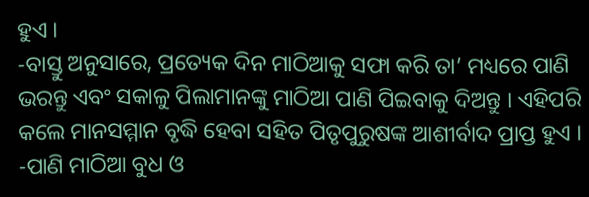ହୁଏ ।
-ବାସ୍ତୁ ଅନୁସାରେ, ପ୍ରତ୍ୟେକ ଦିନ ମାଠିଆକୁ ସଫା କରି ତା’ ମଧ୍ୟରେ ପାଣି ଭରନ୍ତୁ ଏବଂ ସକାଳୁ ପିଲାମାନଙ୍କୁ ମାଠିଆ ପାଣି ପିଇବାକୁ ଦିଅନ୍ତୁ । ଏହିପରି କଲେ ମାନସମ୍ମାନ ବୃଦ୍ଧି ହେବା ସହିତ ପିତୃପୁରୁଷଙ୍କ ଆଶୀର୍ବାଦ ପ୍ରାପ୍ତ ହୁଏ ।
-ପାଣି ମାଠିଆ ବୁଧ ଓ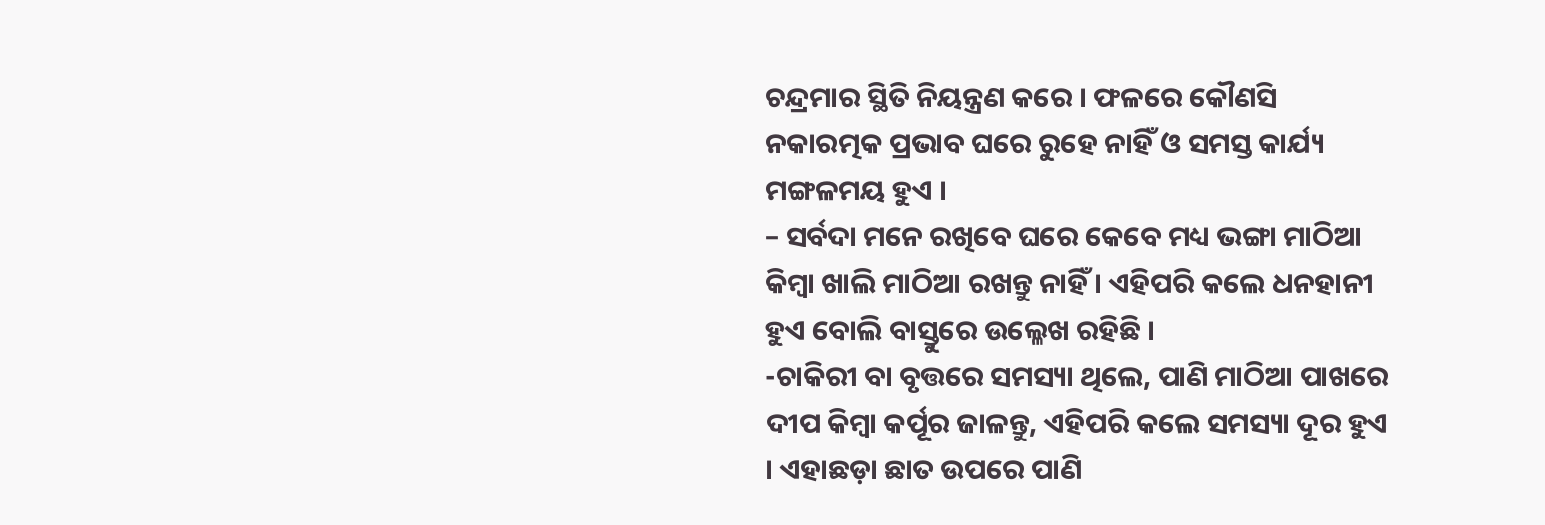ଚନ୍ଦ୍ରମାର ସ୍ଥିତି ନିୟନ୍ତ୍ରଣ କରେ । ଫଳରେ କୌଣସି ନକାରତ୍ମକ ପ୍ରଭାବ ଘରେ ରୁହେ ନାହିଁ ଓ ସମସ୍ତ କାର୍ଯ୍ୟ ମଙ୍ଗଳମୟ ହୁଏ ।
– ସର୍ବଦା ମନେ ରଖିବେ ଘରେ କେବେ ମଧ୍ୟ ଭଙ୍ଗା ମାଠିଆ କିମ୍ବା ଖାଲି ମାଠିଆ ରଖନ୍ତୁ ନାହିଁ । ଏହିପରି କଲେ ଧନହାନୀ ହୁଏ ବୋଲି ବାସ୍ତୁରେ ଉଲ୍ଳେଖ ରହିଛି ।
-ଚାକିରୀ ବା ବୃତ୍ତରେ ସମସ୍ୟା ଥିଲେ, ପାଣି ମାଠିଆ ପାଖରେ ଦୀପ କିମ୍ବା କର୍ପୂର ଜାଳନ୍ତୁ, ଏହିପରି କଲେ ସମସ୍ୟା ଦୂର ହୁଏ । ଏହାଛଡ଼ା ଛାତ ଉପରେ ପାଣି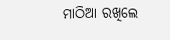ମାଠିଆ ରଖିଲେ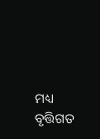ମଧ୍ୟ ବୃତ୍ତିଗତ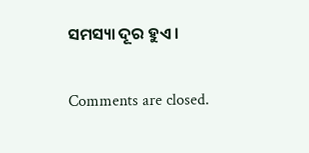ସମସ୍ୟା ଦୂର ହୁଏ ।

Comments are closed.